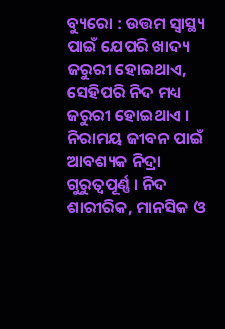ବ୍ୟୁରୋ : ଉତ୍ତମ ସ୍ବାସ୍ଥ୍ୟ ପାଇଁ ଯେପରି ଖାଦ୍ୟ ଜରୁରୀ ହୋଇଥାଏ, ସେହିପରି ନିଦ ମଧ୍ୟ ଜରୁରୀ ହୋଇଥାଏ । ନିରାମୟ ଜୀବନ ପାଇଁ ଆବଶ୍ୟକ ନିଦ୍ରା ଗୁରୁତ୍ୱପୂର୍ଣ୍ଣ । ନିଦ ଶାରୀରିକ, ମାନସିକ ଓ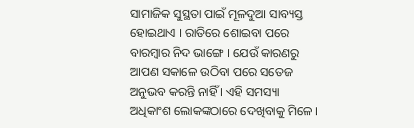ସାମାଜିକ ସୁସ୍ଥତା ପାଇଁ ମୂଳଦୁଆ ସାବ୍ୟସ୍ତ ହୋଇଥାଏ । ରାତିରେ ଶୋଇବା ପରେ ବାରମ୍ବାର ନିଦ ଭାଙ୍ଗେ । ଯେଉଁ କାରଣରୁ ଆପଣ ସକାଳେ ଉଠିବା ପରେ ସତେଜ ଅନୁଭବ କରନ୍ତି ନାହିଁ । ଏହି ସମସ୍ୟା ଅଧିକାଂଶ ଲୋକଙ୍କଠାରେ ଦେଖିବାକୁ ମିଳେ ।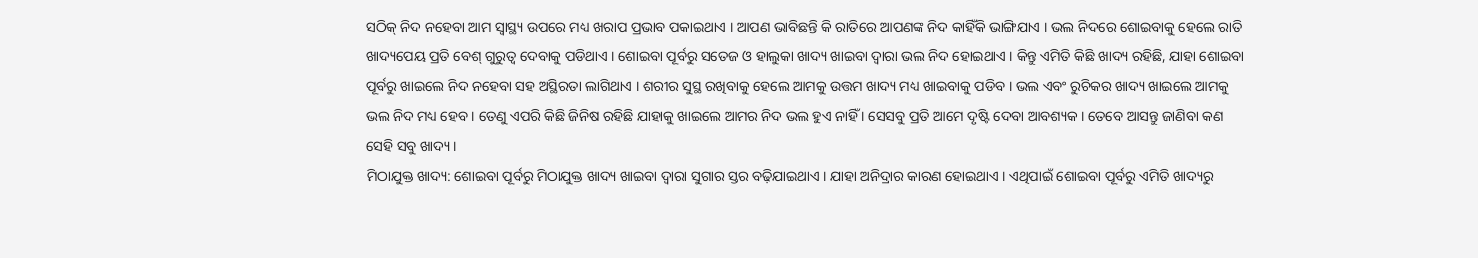ସଠିକ୍ ନିଦ ନହେବା ଆମ ସ୍ୱାସ୍ଥ୍ୟ ଉପରେ ମଧ୍ୟ ଖରାପ ପ୍ରଭାବ ପକାଇଥାଏ । ଆପଣ ଭାବିଛନ୍ତି କି ରାତିରେ ଆପଣଙ୍କ ନିଦ କାହିଁକି ଭାଙ୍ଗିଯାଏ । ଭଲ ନିଦରେ ଶୋଇବାକୁ ହେଲେ ରାତି ଖାଦ୍ୟପେୟ ପ୍ରତି ବେଶ୍ ଗୁରୁତ୍ୱ ଦେବାକୁ ପଡିଥାଏ । ଶୋଇବା ପୂର୍ବରୁ ସତେଜ ଓ ହାଲୁକା ଖାଦ୍ୟ ଖାଇବା ଦ୍ୱାରା ଭଲ ନିଦ ହୋଇଥାଏ । କିନ୍ତୁ ଏମିତି କିଛି ଖାଦ୍ୟ ରହିଛି, ଯାହା ଶୋଇବା ପୂର୍ବରୁ ଖାଇଲେ ନିଦ ନହେବା ସହ ଅସ୍ଥିରତା ଲାଗିଥାଏ । ଶରୀର ସୁସ୍ଥ ରଖିବାକୁ ହେଲେ ଆମକୁ ଉତ୍ତମ ଖାଦ୍ୟ ମଧ୍ୟ ଖାଇବାକୁ ପଡିବ । ଭଲ ଏବଂ ରୁଚିକର ଖାଦ୍ୟ ଖାଇଲେ ଆମକୁ ଭଲ ନିଦ ମଧ୍ୟ ହେବ । ତେଣୁ ଏପରି କିଛି ଜିନିଷ ରହିଛି ଯାହାକୁ ଖାଇଲେ ଆମର ନିଦ ଭଲ ହୁଏ ନାହିଁ । ସେସବୁ ପ୍ରତି ଆମେ ଦୃଷ୍ଟି ଦେବା ଆବଶ୍ୟକ । ତେବେ ଆସନ୍ତୁ ଜାଣିବା କଣ ସେହି ସବୁ ଖାଦ୍ୟ ।
ମିଠାଯୁକ୍ତ ଖାଦ୍ୟ: ଶୋଇବା ପୂର୍ବରୁ ମିଠାଯୁକ୍ତ ଖାଦ୍ୟ ଖାଇବା ଦ୍ବାରା ସୁଗାର ସ୍ତର ବଢ଼ିଯାଇଥାଏ । ଯାହା ଅନିଦ୍ରାର କାରଣ ହୋଇଥାଏ । ଏଥିପାଇଁ ଶୋଇବା ପୂର୍ବରୁ ଏମିତି ଖାଦ୍ୟରୁ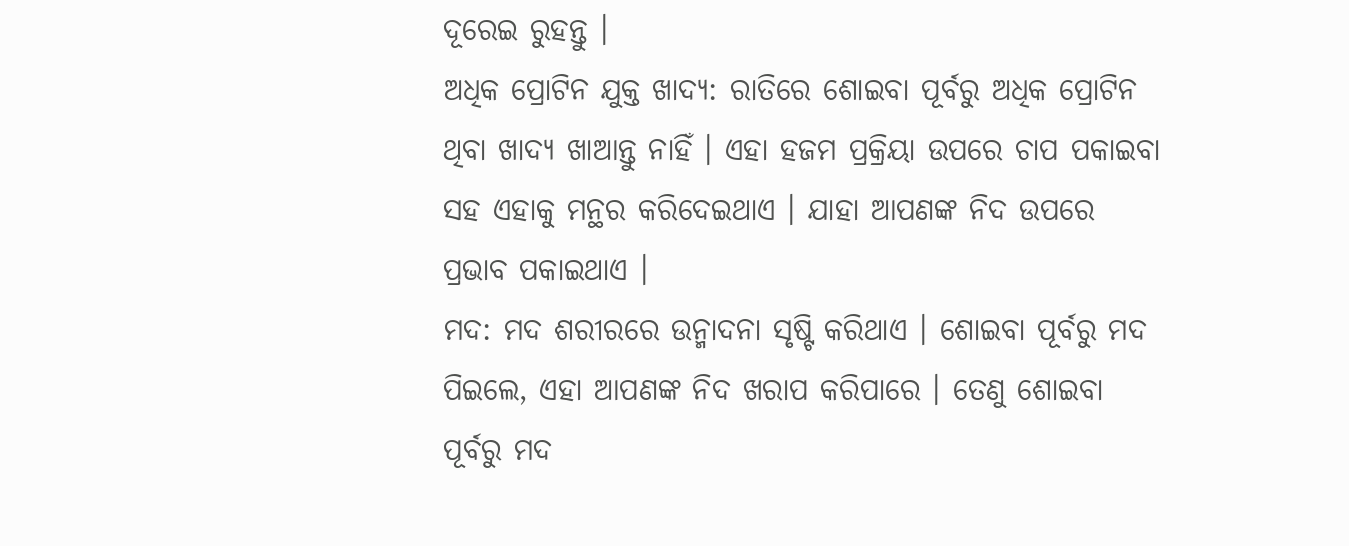ଦୂରେଇ ରୁହନ୍ତୁ ।
ଅଧିକ ପ୍ରୋଟିନ ଯୁକ୍ତ ଖାଦ୍ୟ: ରାତିରେ ଶୋଇବା ପୂର୍ବରୁ ଅଧିକ ପ୍ରୋଟିନ ଥିବା ଖାଦ୍ୟ ଖାଆନ୍ତୁ ନାହିଁ । ଏହା ହଜମ ପ୍ରକ୍ରିୟା ଉପରେ ଚାପ ପକାଇବା ସହ ଏହାକୁ ମନ୍ଥର କରିଦେଇଥାଏ । ଯାହା ଆପଣଙ୍କ ନିଦ ଉପରେ ପ୍ରଭାବ ପକାଇଥାଏ ।
ମଦ: ମଦ ଶରୀରରେ ଉନ୍ମାଦନା ସୃଷ୍ଟି କରିଥାଏ । ଶୋଇବା ପୂର୍ବରୁ ମଦ ପିଇଲେ, ଏହା ଆପଣଙ୍କ ନିଦ ଖରାପ କରିପାରେ । ତେଣୁ ଶୋଇବା ପୂର୍ବରୁ ମଦ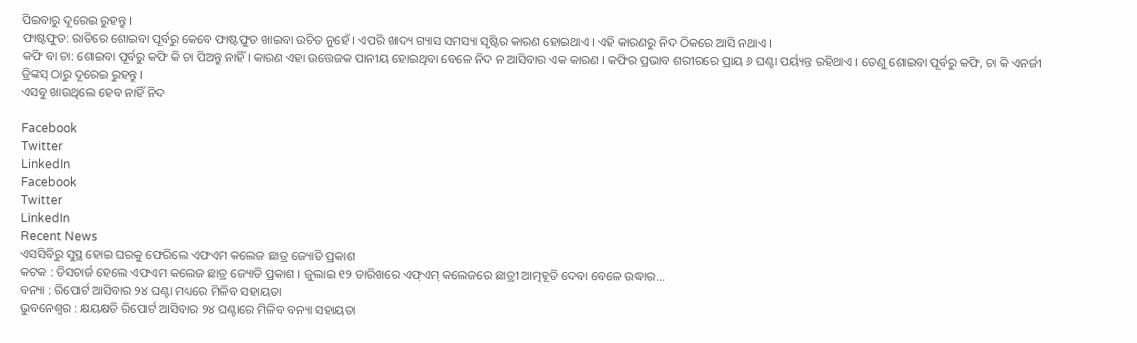ପିଇବାରୁ ଦୂରେଇ ରୁହନ୍ତୁ ।
ଫାଷ୍ଟଫୁଡ: ରାତିରେ ଶୋଇବା ପୂର୍ବରୁ କେବେ ଫାଷ୍ଟଫୁଡ ଖାଇବା ଉଚିତ ନୁହେଁ । ଏପରି ଖାଦ୍ୟ ଗ୍ୟାସ ସମସ୍ୟା ସୃଷ୍ଟିର କାରଣ ହୋଇଥାଏ । ଏହି କାରଣରୁ ନିଦ ଠିକରେ ଆସି ନଥାଏ ।
କଫି ବା ଚା: ଶୋଇବା ପୂର୍ବରୁ କଫି କି ଚା ପିଅନ୍ତୁ ନାହିଁ । କାରଣ ଏହା ଉତ୍ତେଜକ ପାନୀୟ ହୋଇଥିବା ବେଳେ ନିଦ ନ ଆସିବାର ଏକ କାରଣ । କଫିର ପ୍ରଭାବ ଶରୀରରେ ପ୍ରାୟ ୬ ଘଣ୍ଟା ପର୍ୟ୍ୟନ୍ତ ରହିଥାଏ । ତେଣୁ ଶୋଇବା ପୂର୍ବରୁ କଫି, ଚା କି ଏନର୍ଜୀ ଡ୍ରିଙ୍କସ୍ ଠାରୁ ଦୂରେଇ ରୁହନ୍ତୁ ।
ଏସବୁ ଖାଉଥିଲେ ହେବ ନାହିଁ ନିଦ

Facebook
Twitter
LinkedIn
Facebook
Twitter
LinkedIn
Recent News
ଏସସିବିରୁ ସୁସ୍ଥ ହୋଇ ଘରକୁ ଫେରିଲେ ଏଫଏମ କଲେଜ ଛାତ୍ର ଜ୍ୟୋତି ପ୍ରକାଶ
କଟକ : ଡିସଚାର୍ଜ ହେଲେ ଏଫଏମ କଲେଜ ଛାତ୍ର ଜ୍ୟୋତି ପ୍ରକାଶ । ଜୁଲାଇ ୧୨ ତାରିଖରେ ଏଫ୍ଏମ୍ କଲେଜରେ ଛାତ୍ରୀ ଆତ୍ମହୂତି ଦେବା ବେଳେ ଉଦ୍ଧାର...
ବନ୍ୟା : ରିପୋର୍ଟ ଆସିବାର ୨୪ ଘଣ୍ଟା ମଧ୍ୟରେ ମିଳିବ ସହାୟତା
ଭୁବନେଶ୍ୱର : କ୍ଷୟକ୍ଷତି ରିପୋର୍ଟ ଆସିବାର ୨୪ ଘଣ୍ଟାରେ ମିଳିବ ବନ୍ୟା ସହାୟତା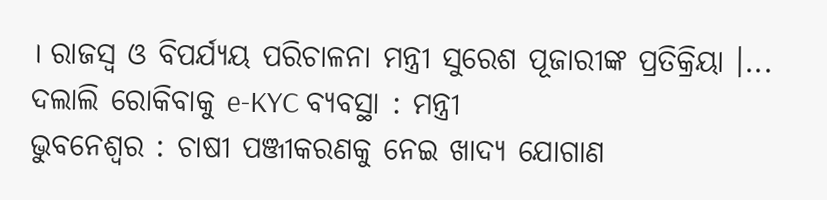। ରାଜସ୍ୱ ଓ ବିପର୍ଯ୍ୟୟ ପରିଚାଳନା ମନ୍ତ୍ରୀ ସୁରେଶ ପୂଜାରୀଙ୍କ ପ୍ରତିକ୍ରିୟା ।...
ଦଲାଲି ରୋକିବାକୁ e-KYC ବ୍ୟବସ୍ଥା : ମନ୍ତ୍ରୀ
ଭୁବନେଶ୍ୱର : ଚାଷୀ ପଞ୍ଜୀକରଣକୁ ନେଇ ଖାଦ୍ୟ ଯୋଗାଣ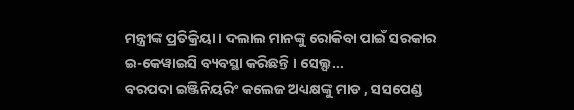ମନ୍ତ୍ରୀଙ୍କ ପ୍ରତିକ୍ରିୟା । ଦଲାଲ ମାନଙ୍କୁ ରୋକିବା ପାଇଁ ସରକାର ଇ-କେୱାଇସି ବ୍ୟବସ୍ଥା କରିଛନ୍ତି । ସେଲ୍ଫ...
ବରପଦା ଇଞ୍ଜିନିୟରିଂ କଲେଜ ଅଧ୍ୟକ୍ଷଙ୍କୁ ମାଡ , ସସପେଣ୍ଡ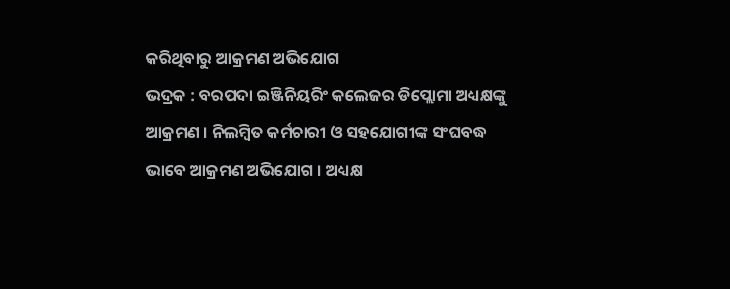କରିଥିବାରୁ ଆକ୍ରମଣ ଅଭିଯୋଗ
ଭଦ୍ରକ : ବରପଦା ଇଞ୍ଜିନିୟରିଂ କଲେଜର ଡିପ୍ଲୋମା ଅଧ୍ୟକ୍ଷଙ୍କୁ ଆକ୍ରମଣ । ନିଲମ୍ବିତ କର୍ମଚାରୀ ଓ ସହଯୋଗୀଙ୍କ ସଂଘବଦ୍ଧ ଭାବେ ଆକ୍ରମଣ ଅଭିଯୋଗ । ଅଧ୍ୟକ୍ଷ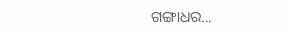ଗଙ୍ଗାଧର...